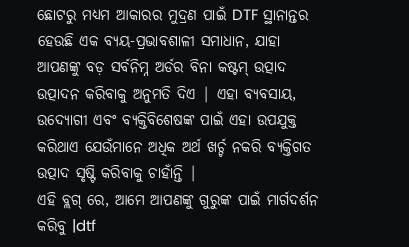ଛୋଟରୁ ମଧ୍ୟମ ଆକାରର ମୁଦ୍ରଣ ପାଇଁ DTF ସ୍ଥାନାନ୍ତର ହେଉଛି ଏକ ବ୍ୟୟ-ପ୍ରଭାବଶାଳୀ ସମାଧାନ, ଯାହା ଆପଣଙ୍କୁ ବଡ଼ ସର୍ବନିମ୍ନ ଅର୍ଡର ବିନା କଷ୍ଟମ୍ ଉତ୍ପାଦ ଉତ୍ପାଦନ କରିବାକୁ ଅନୁମତି ଦିଏ | ଏହା ବ୍ୟବସାୟ, ଉଦ୍ୟୋଗୀ ଏବଂ ବ୍ୟକ୍ତିବିଶେଷଙ୍କ ପାଇଁ ଏହା ଉପଯୁକ୍ତ କରିଥାଏ ଯେଉଁମାନେ ଅଧିକ ଅର୍ଥ ଖର୍ଚ୍ଚ ନକରି ବ୍ୟକ୍ତିଗତ ଉତ୍ପାଦ ସୃଷ୍ଟି କରିବାକୁ ଚାହାଁନ୍ତି |
ଏହି ବ୍ଲଗ୍ ରେ, ଆମେ ଆପଣଙ୍କୁ ଗୁରୁଙ୍କ ପାଇଁ ମାର୍ଗଦର୍ଶନ କରିବୁ |dtf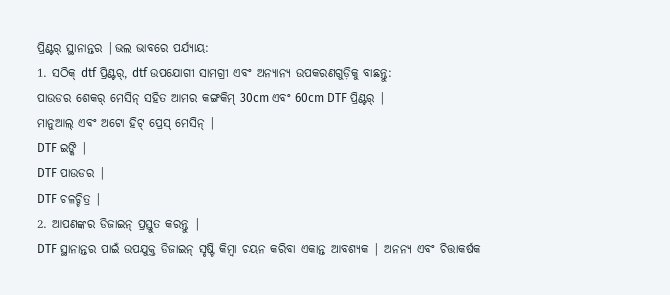ପ୍ରିଣ୍ଟର୍ ସ୍ଥାନାନ୍ତର |ଭଲ ଭାବରେ ପର୍ଯ୍ୟାୟ:
1. ସଠିକ୍ dtf ପ୍ରିଣ୍ଟର୍, dtf ଉପଯୋଗୀ ସାମଗ୍ରୀ ଏବଂ ଅନ୍ୟାନ୍ୟ ଉପକରଣଗୁଡ଼ିକୁ ବାଛନ୍ତୁ:
ପାଉଡର ଶେକର୍ ମେସିନ୍ ସହିତ ଆମର କଙ୍ଗକିମ୍ 30cm ଏବଂ 60cm DTF ପ୍ରିଣ୍ଟର୍ |
ମାନୁଆଲ୍ ଏବଂ ଅଟୋ ହିଟ୍ ପ୍ରେସ୍ ମେସିନ୍ |
DTF ଇଙ୍କି |
DTF ପାଉଡର |
DTF ଚଳଚ୍ଚିତ୍ର |
2. ଆପଣଙ୍କର ଡିଜାଇନ୍ ପ୍ରସ୍ତୁତ କରନ୍ତୁ |
DTF ସ୍ଥାନାନ୍ତର ପାଇଁ ଉପଯୁକ୍ତ ଡିଜାଇନ୍ ସୃଷ୍ଟି କିମ୍ବା ଚୟନ କରିବା ଏକାନ୍ତ ଆବଶ୍ୟକ | ଅନନ୍ୟ ଏବଂ ଚିତ୍ତାକର୍ଷକ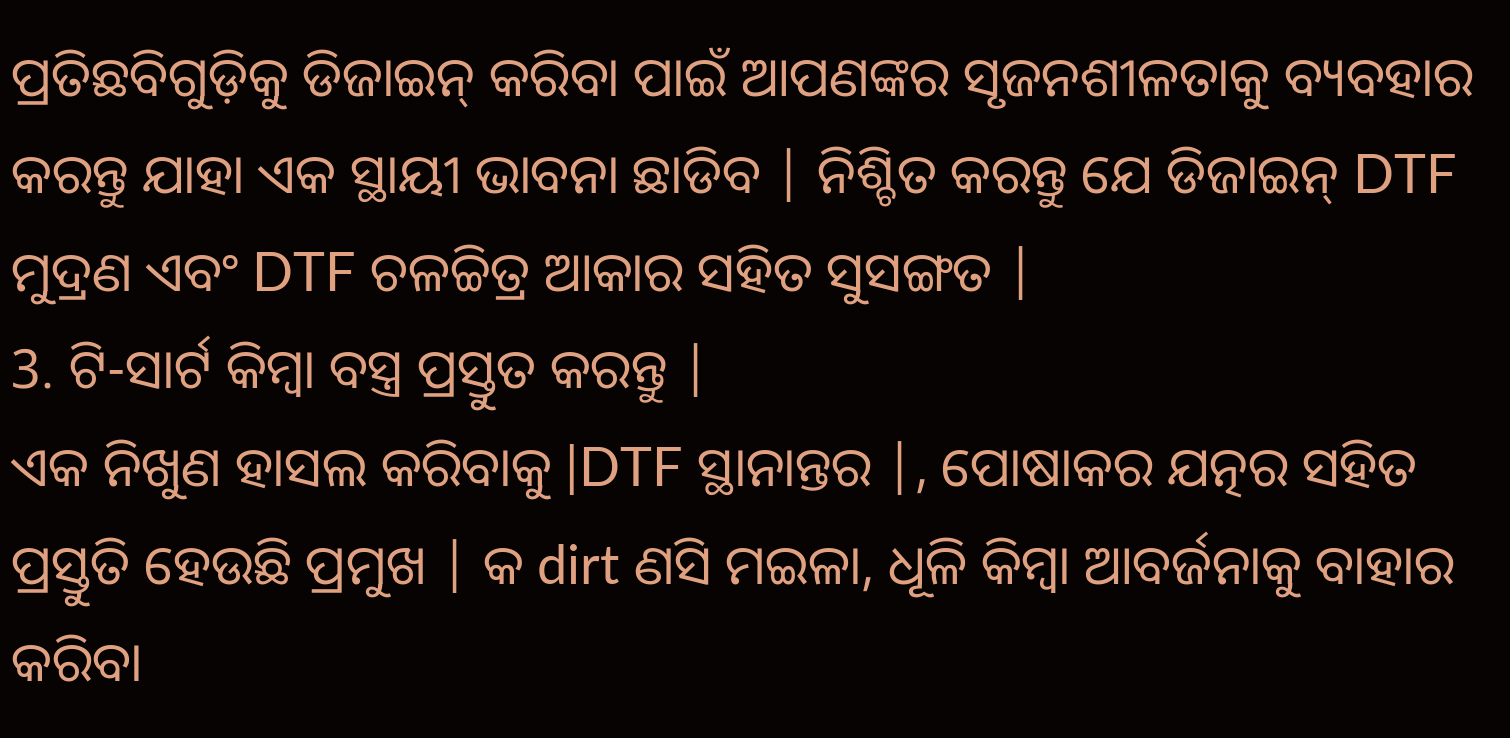ପ୍ରତିଛବିଗୁଡ଼ିକୁ ଡିଜାଇନ୍ କରିବା ପାଇଁ ଆପଣଙ୍କର ସୃଜନଶୀଳତାକୁ ବ୍ୟବହାର କରନ୍ତୁ ଯାହା ଏକ ସ୍ଥାୟୀ ଭାବନା ଛାଡିବ | ନିଶ୍ଚିତ କରନ୍ତୁ ଯେ ଡିଜାଇନ୍ DTF ମୁଦ୍ରଣ ଏବଂ DTF ଚଳଚ୍ଚିତ୍ର ଆକାର ସହିତ ସୁସଙ୍ଗତ |
3. ଟି-ସାର୍ଟ କିମ୍ବା ବସ୍ତ୍ର ପ୍ରସ୍ତୁତ କରନ୍ତୁ |
ଏକ ନିଖୁଣ ହାସଲ କରିବାକୁ |DTF ସ୍ଥାନାନ୍ତର |, ପୋଷାକର ଯତ୍ନର ସହିତ ପ୍ରସ୍ତୁତି ହେଉଛି ପ୍ରମୁଖ | କ dirt ଣସି ମଇଳା, ଧୂଳି କିମ୍ବା ଆବର୍ଜନାକୁ ବାହାର କରିବା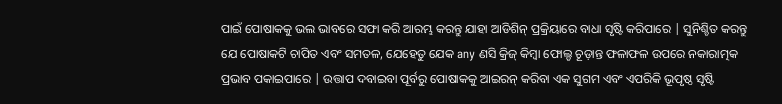ପାଇଁ ପୋଷାକକୁ ଭଲ ଭାବରେ ସଫା କରି ଆରମ୍ଭ କରନ୍ତୁ ଯାହା ଆଡିଶିନ୍ ପ୍ରକ୍ରିୟାରେ ବାଧା ସୃଷ୍ଟି କରିପାରେ | ସୁନିଶ୍ଚିତ କରନ୍ତୁ ଯେ ପୋଷାକଟି ଚାପିତ ଏବଂ ସମତଳ, ଯେହେତୁ ଯେକ any ଣସି କ୍ରିଜ୍ କିମ୍ବା ଫୋଲ୍ଡ ଚୂଡ଼ାନ୍ତ ଫଳାଫଳ ଉପରେ ନକାରାତ୍ମକ ପ୍ରଭାବ ପକାଇପାରେ | ଉତ୍ତାପ ଦବାଇବା ପୂର୍ବରୁ ପୋଷାକକୁ ଆଇରନ୍ କରିବା ଏକ ସୁଗମ ଏବଂ ଏପରିକି ଭୂପୃଷ୍ଠ ସୃଷ୍ଟି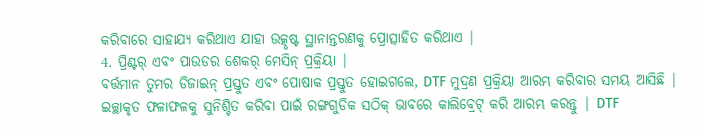କରିବାରେ ସାହାଯ୍ୟ କରିଥାଏ ଯାହା ଉତ୍କୃଷ୍ଟ ସ୍ଥାନାନ୍ତରଣକୁ ପ୍ରୋତ୍ସାହିତ କରିଥାଏ |
4. ପ୍ରିଣ୍ଟର୍ ଏବଂ ପାଉଡର ଶେକର୍ ମେସିନ୍ ପ୍ରକ୍ରିୟା |
ବର୍ତ୍ତମାନ ତୁମର ଡିଜାଇନ୍ ପ୍ରସ୍ତୁତ ଏବଂ ପୋଷାକ ପ୍ରସ୍ତୁତ ହୋଇଗଲେ, DTF ମୁଦ୍ରଣ ପ୍ରକ୍ରିୟା ଆରମ୍ଭ କରିବାର ସମୟ ଆସିଛି | ଇଚ୍ଛାକୃତ ଫଳାଫଳକୁ ସୁନିଶ୍ଚିତ କରିବା ପାଇଁ ରଙ୍ଗଗୁଡିକ ସଠିକ୍ ଭାବରେ କାଲିବ୍ରେଟ୍ କରି ଆରମ୍ଭ କରନ୍ତୁ | DTF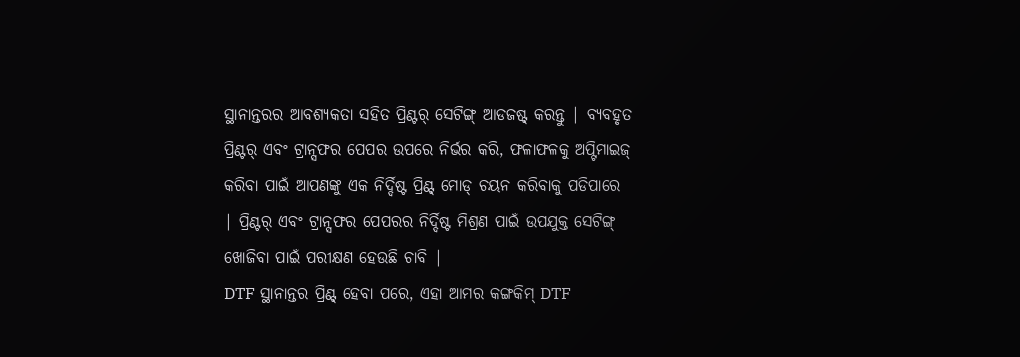ସ୍ଥାନାନ୍ତରର ଆବଶ୍ୟକତା ସହିତ ପ୍ରିଣ୍ଟର୍ ସେଟିଙ୍ଗ୍ ଆଡଜଷ୍ଟ୍ କରନ୍ତୁ | ବ୍ୟବହୃତ ପ୍ରିଣ୍ଟର୍ ଏବଂ ଟ୍ରାନ୍ସଫର ପେପର ଉପରେ ନିର୍ଭର କରି, ଫଳାଫଳକୁ ଅପ୍ଟିମାଇଜ୍ କରିବା ପାଇଁ ଆପଣଙ୍କୁ ଏକ ନିର୍ଦ୍ଦିଷ୍ଟ ପ୍ରିଣ୍ଟ୍ ମୋଡ୍ ଚୟନ କରିବାକୁ ପଡିପାରେ | ପ୍ରିଣ୍ଟର୍ ଏବଂ ଟ୍ରାନ୍ସଫର ପେପରର ନିର୍ଦ୍ଦିଷ୍ଟ ମିଶ୍ରଣ ପାଇଁ ଉପଯୁକ୍ତ ସେଟିଙ୍ଗ୍ ଖୋଜିବା ପାଇଁ ପରୀକ୍ଷଣ ହେଉଛି ଚାବି |
DTF ସ୍ଥାନାନ୍ତର ପ୍ରିଣ୍ଟ୍ ହେବା ପରେ, ଏହା ଆମର କଙ୍ଗକିମ୍ DTF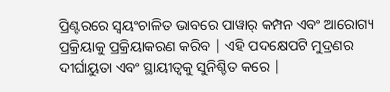ପ୍ରିଣ୍ଟରରେ ସ୍ୱୟଂଚାଳିତ ଭାବରେ ପାୱାର୍ କମ୍ପନ ଏବଂ ଆରୋଗ୍ୟ ପ୍ରକ୍ରିୟାକୁ ପ୍ରକ୍ରିୟାକରଣ କରିବ | ଏହି ପଦକ୍ଷେପଟି ମୁଦ୍ରଣର ଦୀର୍ଘାୟୁତା ଏବଂ ସ୍ଥାୟୀତ୍ୱକୁ ସୁନିଶ୍ଚିତ କରେ |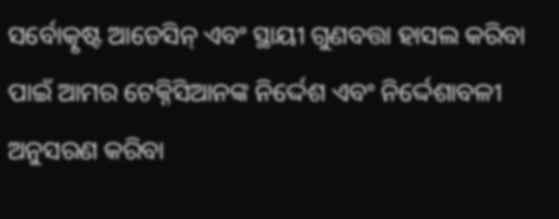ସର୍ବୋତ୍କୃଷ୍ଟ ଆଡେସିନ୍ ଏବଂ ସ୍ଥାୟୀ ଗୁଣବତ୍ତା ହାସଲ କରିବା ପାଇଁ ଆମର ଟେକ୍ନିସିଆନଙ୍କ ନିର୍ଦ୍ଦେଶ ଏବଂ ନିର୍ଦ୍ଦେଶାବଳୀ ଅନୁସରଣ କରିବା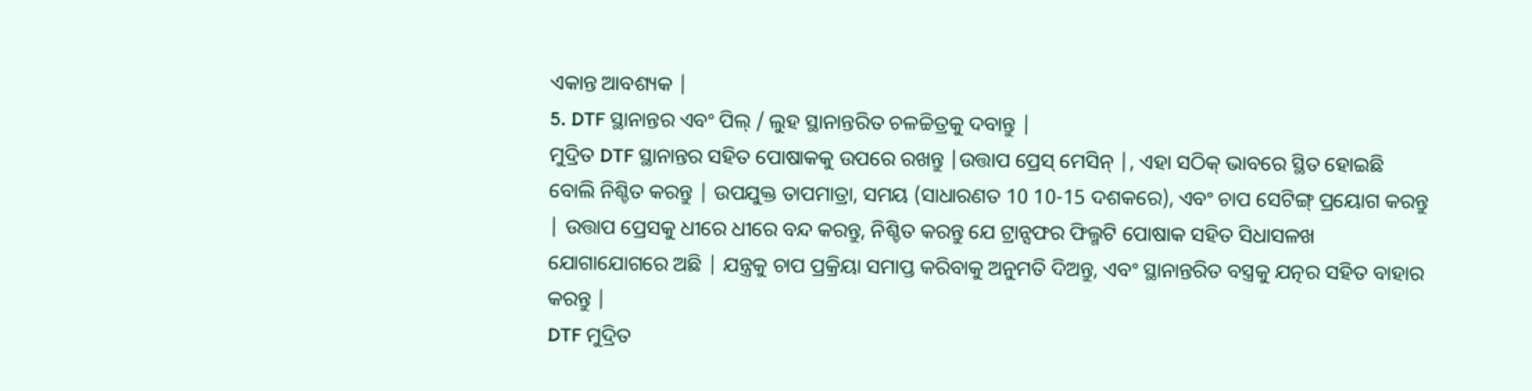ଏକାନ୍ତ ଆବଶ୍ୟକ |
5. DTF ସ୍ଥାନାନ୍ତର ଏବଂ ପିଲ୍ / ଲୁହ ସ୍ଥାନାନ୍ତରିତ ଚଳଚ୍ଚିତ୍ରକୁ ଦବାନ୍ତୁ |
ମୁଦ୍ରିତ DTF ସ୍ଥାନାନ୍ତର ସହିତ ପୋଷାକକୁ ଉପରେ ରଖନ୍ତୁ |ଉତ୍ତାପ ପ୍ରେସ୍ ମେସିନ୍ |, ଏହା ସଠିକ୍ ଭାବରେ ସ୍ଥିତ ହୋଇଛି ବୋଲି ନିଶ୍ଚିତ କରନ୍ତୁ | ଉପଯୁକ୍ତ ତାପମାତ୍ରା, ସମୟ (ସାଧାରଣତ 10 10-15 ଦଶକରେ), ଏବଂ ଚାପ ସେଟିଙ୍ଗ୍ ପ୍ରୟୋଗ କରନ୍ତୁ | ଉତ୍ତାପ ପ୍ରେସକୁ ଧୀରେ ଧୀରେ ବନ୍ଦ କରନ୍ତୁ, ନିଶ୍ଚିତ କରନ୍ତୁ ଯେ ଟ୍ରାନ୍ସଫର ଫିଲ୍ମଟି ପୋଷାକ ସହିତ ସିଧାସଳଖ ଯୋଗାଯୋଗରେ ଅଛି | ଯନ୍ତ୍ରକୁ ଚାପ ପ୍ରକ୍ରିୟା ସମାପ୍ତ କରିବାକୁ ଅନୁମତି ଦିଅନ୍ତୁ, ଏବଂ ସ୍ଥାନାନ୍ତରିତ ବସ୍ତ୍ରକୁ ଯତ୍ନର ସହିତ ବାହାର କରନ୍ତୁ |
DTF ମୁଦ୍ରିତ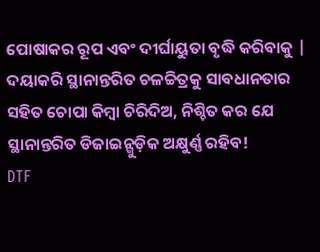ପୋଷାକର ରୂପ ଏବଂ ଦୀର୍ଘାୟୁତା ବୃଦ୍ଧି କରିବାକୁ | ଦୟାକରି ସ୍ଥାନାନ୍ତରିତ ଚଳଚ୍ଚିତ୍ରକୁ ସାବଧାନତାର ସହିତ ଚୋପା କିମ୍ବା ଚିରିଦିଅ, ନିଶ୍ଚିତ କର ଯେ ସ୍ଥାନାନ୍ତରିତ ଡିଜାଇନ୍ଗୁଡ଼ିକ ଅକ୍ଷୁର୍ଣ୍ଣ ରହିବ!
DTF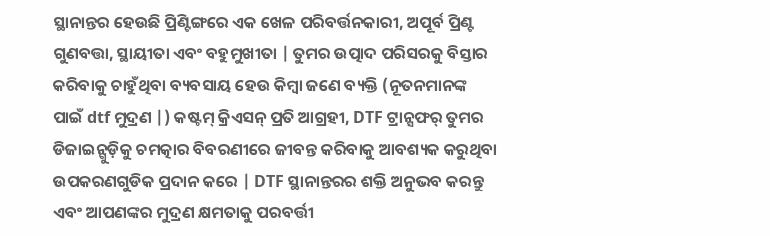ସ୍ଥାନାନ୍ତର ହେଉଛି ପ୍ରିଣ୍ଟିଙ୍ଗରେ ଏକ ଖେଳ ପରିବର୍ତ୍ତନକାରୀ, ଅପୂର୍ବ ପ୍ରିଣ୍ଟ ଗୁଣବତ୍ତା, ସ୍ଥାୟୀତା ଏବଂ ବହୁମୁଖୀତା | ତୁମର ଉତ୍ପାଦ ପରିସରକୁ ବିସ୍ତାର କରିବାକୁ ଚାହୁଁଥିବା ବ୍ୟବସାୟ ହେଉ କିମ୍ବା ଜଣେ ବ୍ୟକ୍ତି (ନୂତନମାନଙ୍କ ପାଇଁ dtf ମୁଦ୍ରଣ |) କଷ୍ଟମ୍ କ୍ରିଏସନ୍ ପ୍ରତି ଆଗ୍ରହୀ, DTF ଟ୍ରାନ୍ସଫର୍ ତୁମର ଡିଜାଇନ୍ଗୁଡ଼ିକୁ ଚମତ୍କାର ବିବରଣୀରେ ଜୀବନ୍ତ କରିବାକୁ ଆବଶ୍ୟକ କରୁଥିବା ଉପକରଣଗୁଡିକ ପ୍ରଦାନ କରେ | DTF ସ୍ଥାନାନ୍ତରର ଶକ୍ତି ଅନୁଭବ କରନ୍ତୁ ଏବଂ ଆପଣଙ୍କର ମୁଦ୍ରଣ କ୍ଷମତାକୁ ପରବର୍ତ୍ତୀ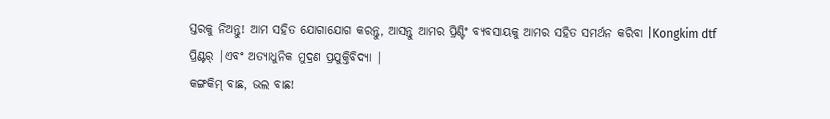ସ୍ତରକୁ ନିଅନ୍ତୁ! ଆମ ସହିତ ଯୋଗାଯୋଗ କରନ୍ତୁ, ଆସନ୍ତୁ ଆମର ପ୍ରିଣ୍ଟିଂ ବ୍ୟବସାୟକୁ ଆମର ସହିତ ସମର୍ଥନ କରିବା |Kongkim dtf ପ୍ରିଣ୍ଟର୍ |ଏବଂ ଅତ୍ୟାଧୁନିକ ମୁଦ୍ରଣ ପ୍ରଯୁକ୍ତିବିଦ୍ୟା |
କଙ୍ଗକିମ୍ ବାଛ, ଭଲ ବାଛ!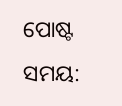ପୋଷ୍ଟ ସମୟ: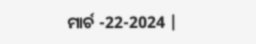ମାର୍ଚ -22-2024 |